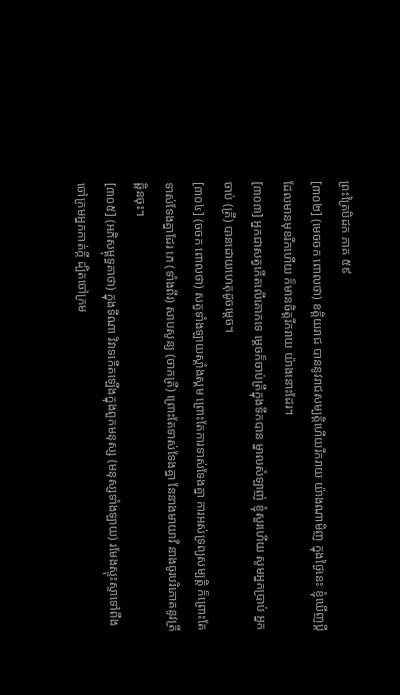ព្រះត្រៃបិដក ភាគ ៥៩
[៣០២] (មេចចក ពោលថា) ខត្តិយរាជ បាននូវរាជសម្បត្តិហើយរីករាយ យ៉ាងណាមិញ ក្នុងថ្ងៃនេះ ខ្ញុំឃើញប្តីដែលមានមុខរីកហើយ ក៏មានចិត្តរីករាយ យ៉ាងនោះដែរ។
[៣០៣] អ្នកជាសត្វកើតលើគោកទេ ម្តេចក៏ចាប់ត្រីក្នុងទឹកបាន ម្នាលសំឡាញ់ ខ្ញុំសួរហើយ សូមអ្នកប្រាប់ អ្នកចាប់ (ត្រី) បានដោយហេតុដូចម្តេច។
[៣០៤] (ចចក ពោលថា) សត្វទាំងឡាយស្គាំងស្គម ព្រោះតែការទាស់ទែងគ្នា ការអស់ទ្រព្យសម្បត្តិ ក៏ព្រោះតែទាស់ទែងគ្នាដែរ ភេ (ទាំងពីរ) សាបសូន្យ (ចាកត្រី) ព្រោះតែទាស់ទែងគ្នា នែនាងមាយាវី នាងចូរបរិភោគនូវត្រីឆ្ពិនចុះ។
[៣០៥] (អភិសម្ពុទ្ធគាថា) ក្នុងទីណា វិវាទកើតឡើងក្នុងពួកមនុស្ស (មនុស្សទាំងឡាយ) រមែងស្ទុះស្ទាទៅពឹងចៅក្រមអ្នកកាត់ក្តី ដ្បិតចៅក្រម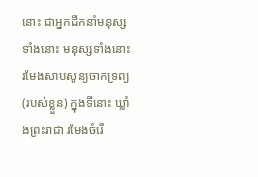នោះ ជាអ្នកដឹកនាំមនុស្សទាំងនោះ មនុស្សទាំងនោះ រមែងសាបសូន្យចាកទ្រព្យ (របស់ខ្លួន) ក្នុងទីនោះ ឃ្លាំងព្រះរាជា រមែងចំរើ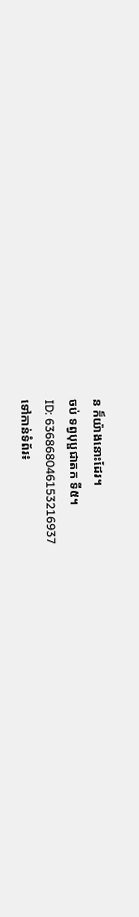ន ក៏យ៉ាងនោះដែរ។
ចប់ ទព្វបុប្ផជាតក ទី៥។
ID: 636868046153216937
ទៅកាន់ទំព័រ៖